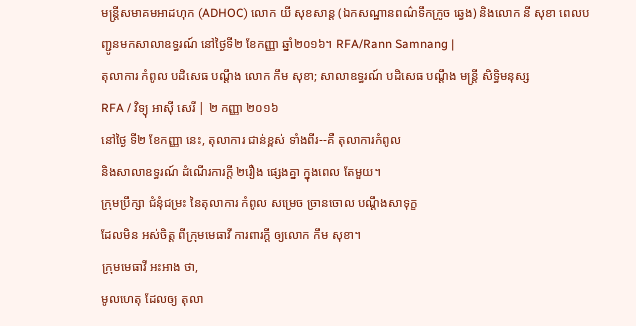មន្ត្រីសមាគមអាដហុក (ADHOC) លោក យី សុខសាន្ត (ឯកសណ្ឋានពណ៌ទឹកក្រូច ឆ្វេង) និងលោក នី សុខា ពេលបញ្ជូនមកសាលាឧទ្ធរណ៍ នៅថ្ងៃទី២ ខែកញ្ញា ឆ្នាំ២០១៦។ RFA/Rann Samnang |
តុលាការ កំពូល បដិសេធ បណ្ដឹង លោក កឹម សុខា; សាលាឧទ្ធរណ៍ បដិសេធ បណ្ដឹង មន្ត្រី សិទ្ធិមនុស្ស
RFA / វិទ្យុ អាស៊ី សេរី | ២ កញ្ញា ២០១៦
នៅថ្ងៃ ទី២ ខែកញ្ញា នេះ, តុលាការ ជាន់ខ្ពស់ ទាំងពីរ--គឺ តុលាការកំពូល
និងសាលាឧទ្ធរណ៍ ដំណើរការក្តី ២រឿង ផ្សេងគ្នា ក្នុងពេល តែមួយ។
ក្រុមប្រឹក្សា ជំនុំជម្រះ នៃតុលាការ កំពូល សម្រេច ច្រានចោល បណ្ដឹងសាទុក្ខ
ដែលមិន អស់ចិត្ត ពីក្រុមមេធាវី ការពារក្ដី ឲ្យលោក កឹម សុខា។
ក្រុមមេធាវី អះអាង ថា,
មូលហេតុ ដែលឲ្យ តុលា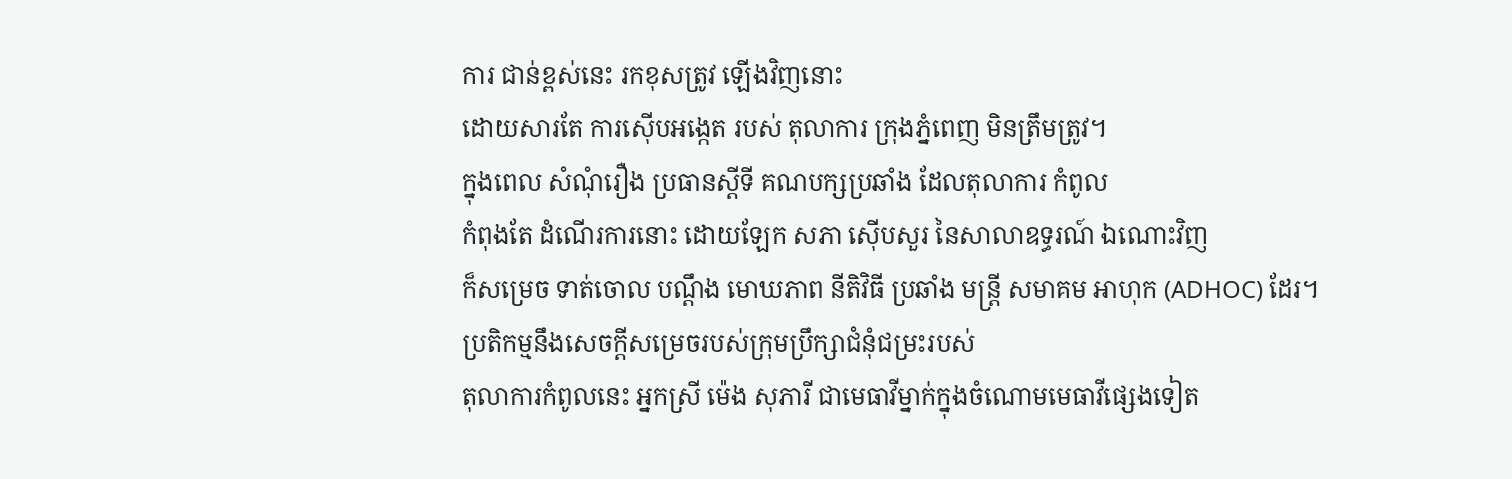ការ ជាន់ខ្ពស់នេះ រកខុសត្រូវ ឡើងវិញនោះ
ដោយសារតែ ការស៊ើបអង្កេត របស់ តុលាការ ក្រុងភ្នំពេញ មិនត្រឹមត្រូវ។
ក្នុងពេល សំណុំរឿង ប្រធានស្ដីទី គណបក្សប្រឆាំង ដែលតុលាការ កំពូល
កំពុងតែ ដំណើរការនោះ ដោយឡែក សភា ស៊ើបសួរ នៃសាលាឧទ្ធរណ៍ ឯណោះវិញ
ក៏សម្រេច ទាត់ចោល បណ្ដឹង មោឃភាព នីតិវិធី ប្រឆាំង មន្ត្រី សមាគម អាហុក (ADHOC) ដែរ។
ប្រតិកម្មនឹងសេចក្ដីសម្រេចរបស់ក្រុមប្រឹក្សាជំនុំជម្រះរបស់
តុលាការកំពូលនេះ អ្នកស្រី ម៉េង សុភារី ជាមេធាវីម្នាក់ក្នុងចំណោមមេធាវីផ្សេងទៀត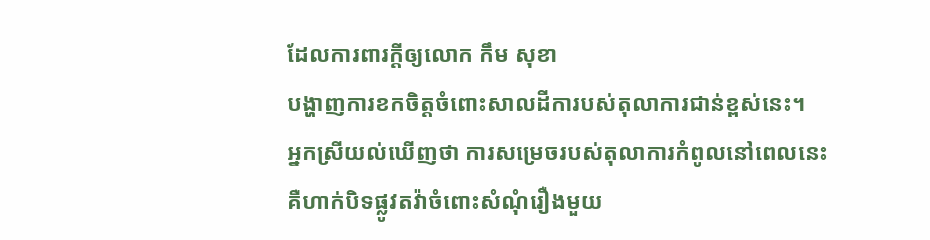ដែលការពារក្ដីឲ្យលោក កឹម សុខា
បង្ហាញការខកចិត្តចំពោះសាលដីការបស់តុលាការជាន់ខ្ពស់នេះ។
អ្នកស្រីយល់ឃើញថា ការសម្រេចរបស់តុលាការកំពូលនៅពេលនេះ
គឺហាក់បិទផ្លូវតវ៉ាចំពោះសំណុំរឿងមួយ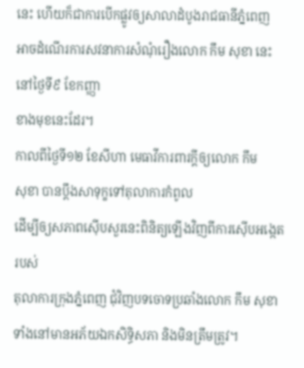នេះ ហើយក៏ជាការបើកផ្លូវឲ្យសាលាដំបូងរាជធានីភ្នំពេញ
អាចដំណើរការសវនាការសំណុំរឿងលោក កឹម សុខា នេះ នៅថ្ងៃទី៩ ខែកញ្ញា
ខាងមុខនេះដែរ។
កាលពីថ្ងៃទី១២ ខែសីហា មេធាវីការពារក្ដីឲ្យលោក កឹម
សុខា បានប្ដឹងសាទុក្ខទៅតុលាការកំពូល
ដើម្បីឲ្យសភាពស៊ើបសួរនេះពិនិត្យឡើងវិញពីការស៊ើបអង្កេតរបស់
តុលាការក្រុងភ្នំពេញ ជុំវិញបទចោទប្រឆាំងលោក កឹម សុខា
ទាំងនៅមានអភ័យឯកសិទ្ធិសភា និងមិនត្រឹមត្រូវ។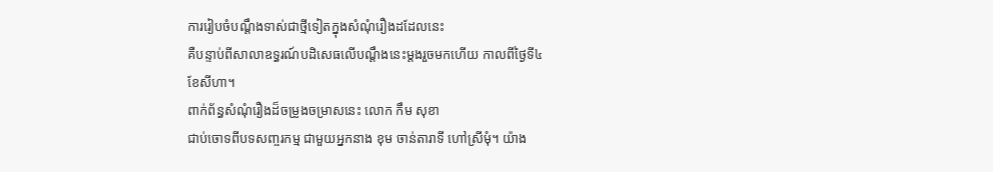ការរៀបចំបណ្ដឹងទាស់ជាថ្មីទៀតក្នុងសំណុំរឿងដដែលនេះ
គឺបន្ទាប់ពីសាលាឧទ្ធរណ៍បដិសេធលើបណ្ដឹងនេះម្ដងរួចមកហើយ កាលពីថ្ងៃទី៤
ខែសីហា។
ពាក់ព័ន្ធសំណុំរឿងដ៏ចម្រូងចម្រាសនេះ លោក កឹម សុខា
ជាប់ចោទពីបទសញ្ចរកម្ម ជាមួយអ្នកនាង ខុម ចាន់តារាទី ហៅស្រីមុំ។ យ៉ាង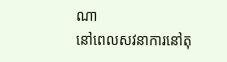ណា
នៅពេលសវនាការនៅតុ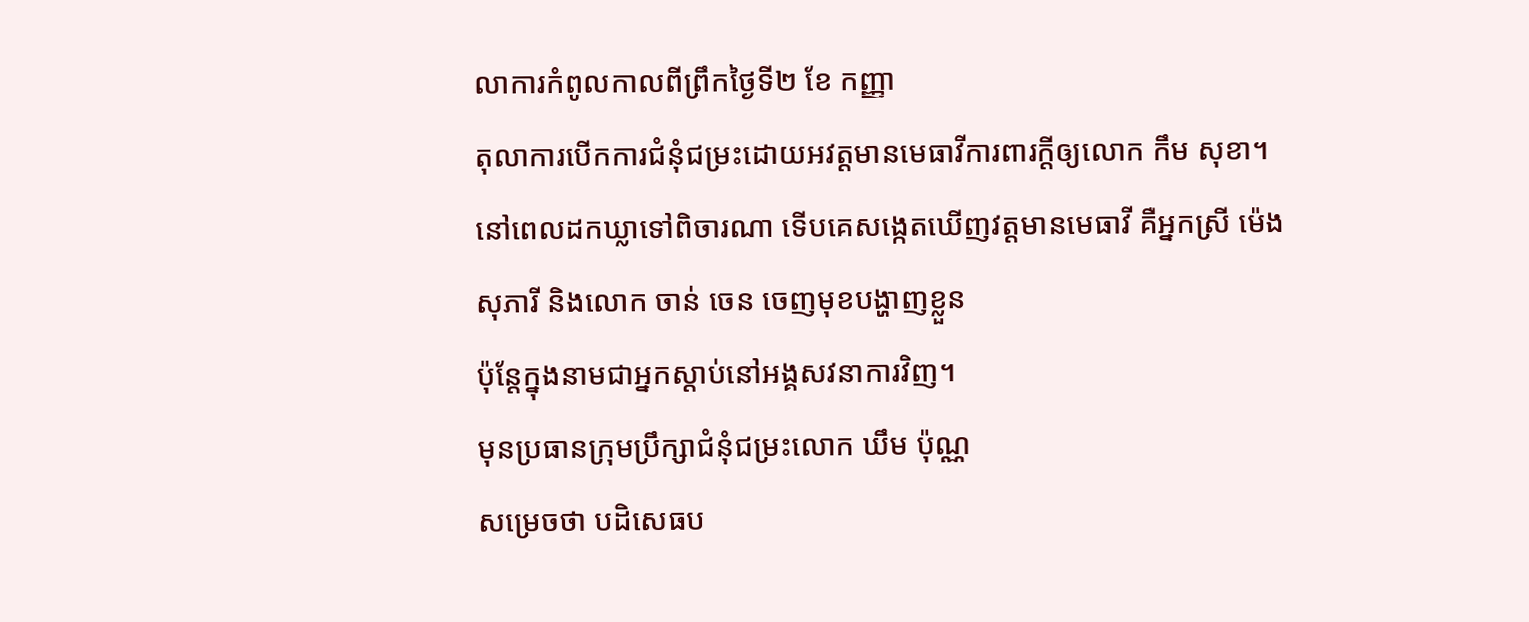លាការកំពូលកាលពីព្រឹកថ្ងៃទី២ ខែ កញ្ញា
តុលាការបើកការជំនុំជម្រះដោយអវត្តមានមេធាវីការពារក្តីឲ្យលោក កឹម សុខា។
នៅពេលដកឃ្លាទៅពិចារណា ទើបគេសង្កេតឃើញវត្តមានមេធាវី គឺអ្នកស្រី ម៉េង
សុភារី និងលោក ចាន់ ចេន ចេញមុខបង្ហាញខ្លួន
ប៉ុន្តែក្នុងនាមជាអ្នកស្ដាប់នៅអង្គសវនាការវិញ។
មុនប្រធានក្រុមប្រឹក្សាជំនុំជម្រះលោក ឃឹម ប៉ុណ្ណ
សម្រេចថា បដិសេធប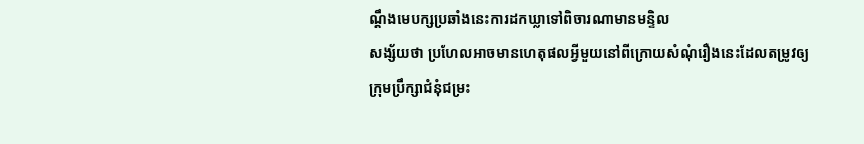ណ្ដឹងមេបក្សប្រឆាំងនេះការដកឃ្លាទៅពិចារណាមានមន្ទិល
សង្ស័យថា ប្រហែលអាចមានហេតុផលអ្វីមួយនៅពីក្រោយសំណុំរឿងនេះដែលតម្រូវឲ្យ
ក្រុមប្រឹក្សាជំនុំជម្រះ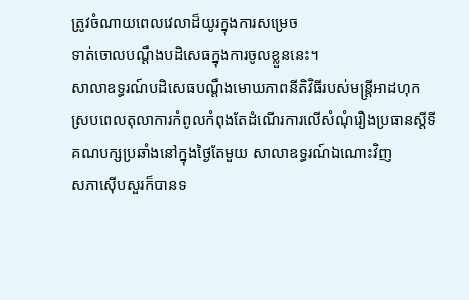ត្រូវចំណាយពេលវេលាដ៏យូរក្នុងការសម្រេច
ទាត់ចោលបណ្ដឹងបដិសេធក្នុងការចូលខ្លួននេះ។
សាលាឧទ្ធរណ៍បដិសេធបណ្ដឹងមោឃភាពនីតិវិធីរបស់មន្ត្រីអាដហុក
ស្របពេលតុលាការកំពូលកំពុងតែដំណើរការលើសំណុំរឿងប្រធានស្ដីទី
គណបក្សប្រឆាំងនៅក្នុងថ្ងៃតែមួយ សាលាឧទ្ធរណ៍ឯណោះវិញ
សភាស៊ើបសួរក៏បានទ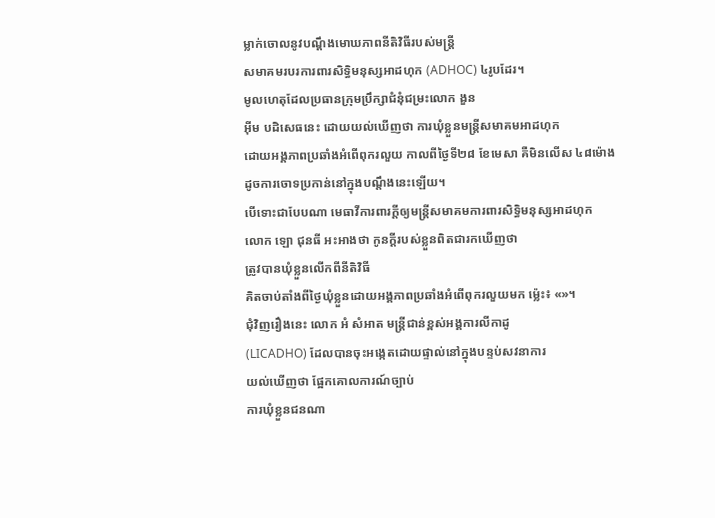ម្លាក់ចោលនូវបណ្ដឹងមោឃភាពនីតិវិធីរបស់មន្ត្រី
សមាគមរបរការពារសិទ្ធិមនុស្សអាដហុក (ADHOC) ៤រូបដែរ។
មូលហេតុដែលប្រធានក្រុមប្រឹក្សាជំនុំជម្រះលោក ងួន
អ៊ីម បដិសេធនេះ ដោយយល់ឃើញថា ការឃុំខ្លួនមន្ត្រីសមាគមអាដហុក
ដោយអង្គភាពប្រឆាំងអំពើពុករលួយ កាលពីថ្ងៃទី២៨ ខែមេសា គឺមិនលើស ៤៨ម៉ោង
ដូចការចោទប្រកាន់នៅក្នុងបណ្ដឹងនេះឡើយ។
បើទោះជាបែបណា មេធាវីការពារក្ដីឲ្យមន្ត្រីសមាគមការពារសិទ្ធិមនុស្សអាដហុក
លោក ឡោ ជុនធី អះអាងថា កូនក្ដីរបស់ខ្លួនពិតជារកឃើញថា
ត្រូវបានឃុំខ្លួនលើកពីនីតិវិធី
គិតចាប់តាំងពីថ្ងៃឃុំខ្លួនដោយអង្គភាពប្រឆាំងអំពើពុករលួយមក ម្ល៉េះ៖ «»។
ជុំវិញរឿងនេះ លោក អំ សំអាត មន្ត្រីជាន់ខ្ពស់អង្គការលីកាដូ
(LICADHO) ដែលបានចុះអង្កេតដោយផ្ទាល់នៅក្នុងបន្ទប់សវនាការ
យល់ឃើញថា ផ្អែកគោលការណ៍ច្បាប់
ការឃុំខ្លួនជនណា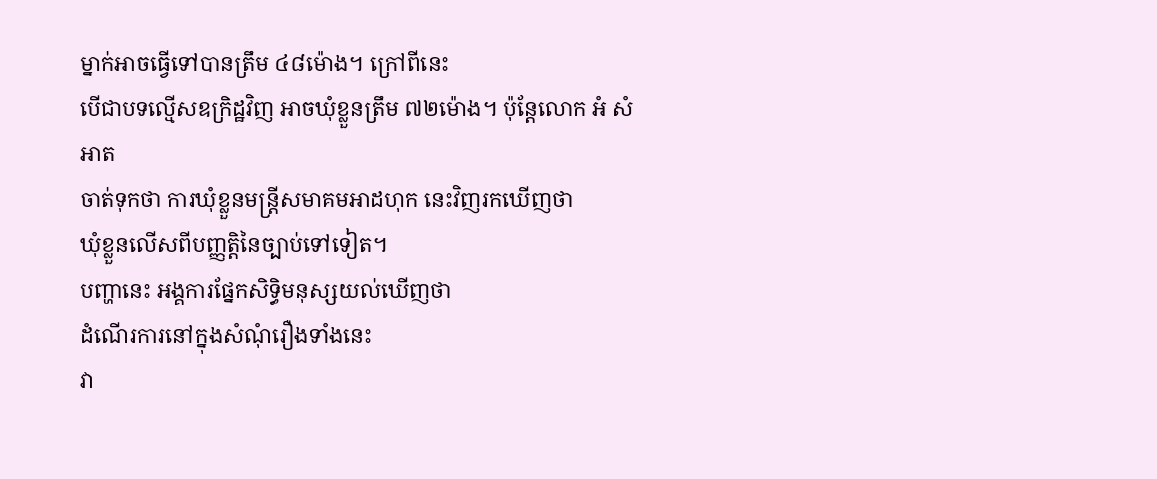ម្នាក់អាចធ្វើទៅបានត្រឹម ៤៨ម៉ោង។ ក្រៅពីនេះ
បើជាបទល្មើសឧក្រិដ្ឋវិញ អាចឃុំខ្លួនត្រឹម ៧២ម៉ោង។ ប៉ុន្តែលោក អំ សំអាត
ចាត់ទុកថា ការឃុំខ្លួនមន្ត្រីសមាគមអាដហុក នេះវិញរកឃើញថា
ឃុំខ្លួនលើសពីបញ្ញត្តិនៃច្បាប់ទៅទៀត។
បញ្ហានេះ អង្គការផ្នែកសិទ្ធិមនុស្សយល់ឃើញថា
ដំណើរការនៅក្នុងសំណុំរឿងទាំងនេះ
វា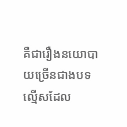គឺជារឿងនយោបាយច្រើនជាងបទល្មើសដែល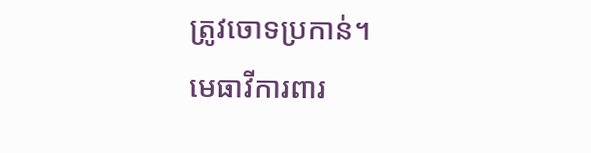ត្រូវចោទប្រកាន់។
មេធាវីការពារ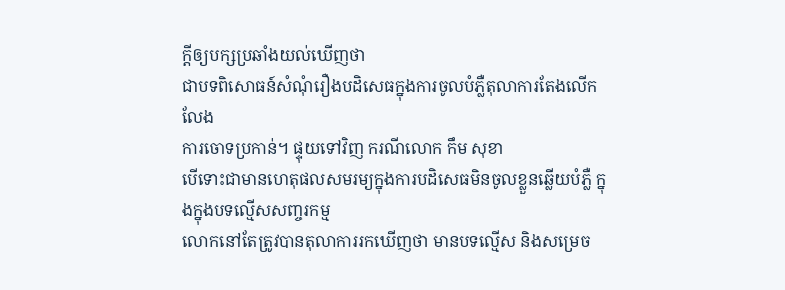ក្ដីឲ្យបក្សប្រឆាំងយល់ឃើញថា
ជាបទពិសោធន៍សំណុំរឿងបដិសេធក្នុងការចូលបំភ្លឺតុលាការតែងលើកលែង
ការចោទប្រកាន់។ ផ្ទុយទៅវិញ ករណីលោក កឹម សុខា
បើទោះជាមានហេតុផលសមរម្យក្នុងការបដិសេធមិនចូលខ្លួនឆ្លើយបំភ្លឺ ក្នុងក្នុងបទល្មើសសញ្ចរកម្ម
លោកនៅតែត្រូវបានតុលាការរកឃើញថា មានបទល្មើស និងសម្រេច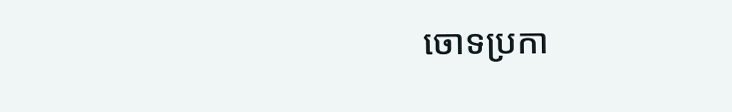ចោទប្រកា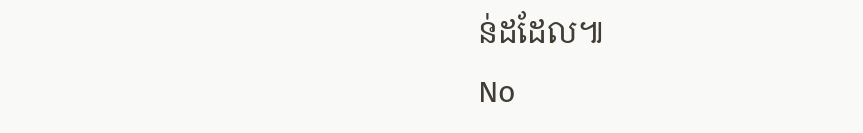ន់ដដែល៕
No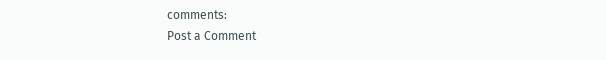comments:
Post a Comment